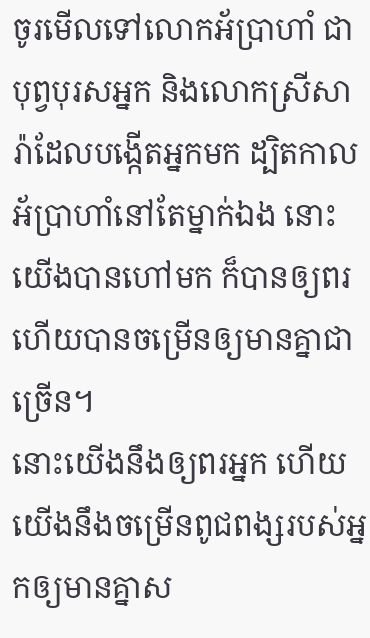ចូរមើលទៅលោកអ័ប្រាហាំ ជាបុព្វបុរសអ្នក និងលោកស្រីសារ៉ាដែលបង្កើតអ្នកមក ដ្បិតកាលអ័ប្រាហាំនៅតែម្នាក់ឯង នោះយើងបានហៅមក ក៏បានឲ្យពរ ហើយបានចម្រើនឲ្យមានគ្នាជាច្រើន។
នោះយើងនឹងឲ្យពរអ្នក ហើយយើងនឹងចម្រើនពូជពង្សរបស់អ្នកឲ្យមានគ្នាស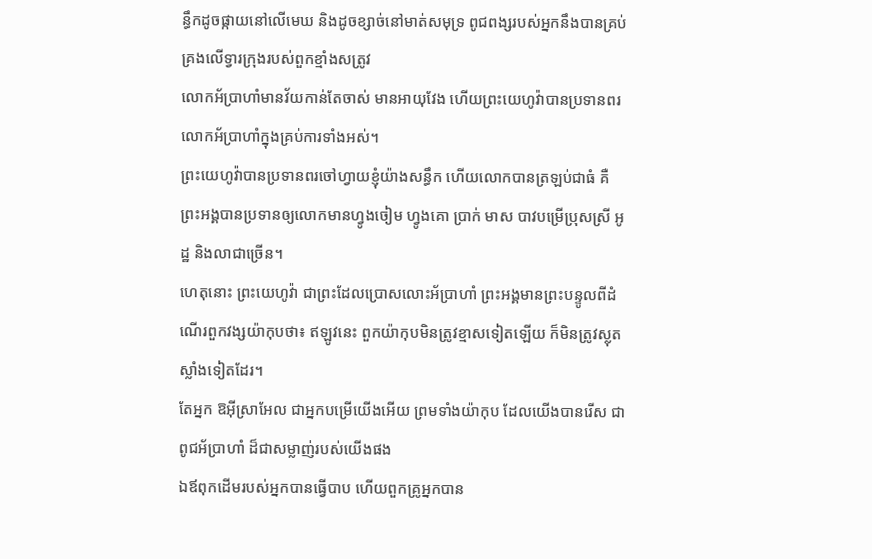ន្ធឹកដូចផ្កាយនៅលើមេឃ និងដូចខ្សាច់នៅមាត់សមុទ្រ ពូជពង្សរបស់អ្នកនឹងបានគ្រប់គ្រងលើទ្វារក្រុងរបស់ពួកខ្មាំងសត្រូវ
លោកអ័ប្រាហាំមានវ័យកាន់តែចាស់ មានអាយុវែង ហើយព្រះយេហូវ៉ាបានប្រទានពរលោកអ័ប្រាហាំក្នុងគ្រប់ការទាំងអស់។
ព្រះយេហូវ៉ាបានប្រទានពរចៅហ្វាយខ្ញុំយ៉ាងសន្ធឹក ហើយលោកបានត្រឡប់ជាធំ គឺព្រះអង្គបានប្រទានឲ្យលោកមានហ្វូងចៀម ហ្វូងគោ ប្រាក់ មាស បាវបម្រើប្រុសស្រី អូដ្ឋ និងលាជាច្រើន។
ហេតុនោះ ព្រះយេហូវ៉ា ជាព្រះដែលប្រោសលោះអ័ប្រាហាំ ព្រះអង្គមានព្រះបន្ទូលពីដំណើរពួកវង្សយ៉ាកុបថា៖ ឥឡូវនេះ ពួកយ៉ាកុបមិនត្រូវខ្មាសទៀតឡើយ ក៏មិនត្រូវស្លុតស្លាំងទៀតដែរ។
តែអ្នក ឱអ៊ីស្រាអែល ជាអ្នកបម្រើយើងអើយ ព្រមទាំងយ៉ាកុប ដែលយើងបានរើស ជាពូជអ័ប្រាហាំ ដ៏ជាសម្លាញ់របស់យើងផង
ឯឪពុកដើមរបស់អ្នកបានធ្វើបាប ហើយពួកគ្រូអ្នកបាន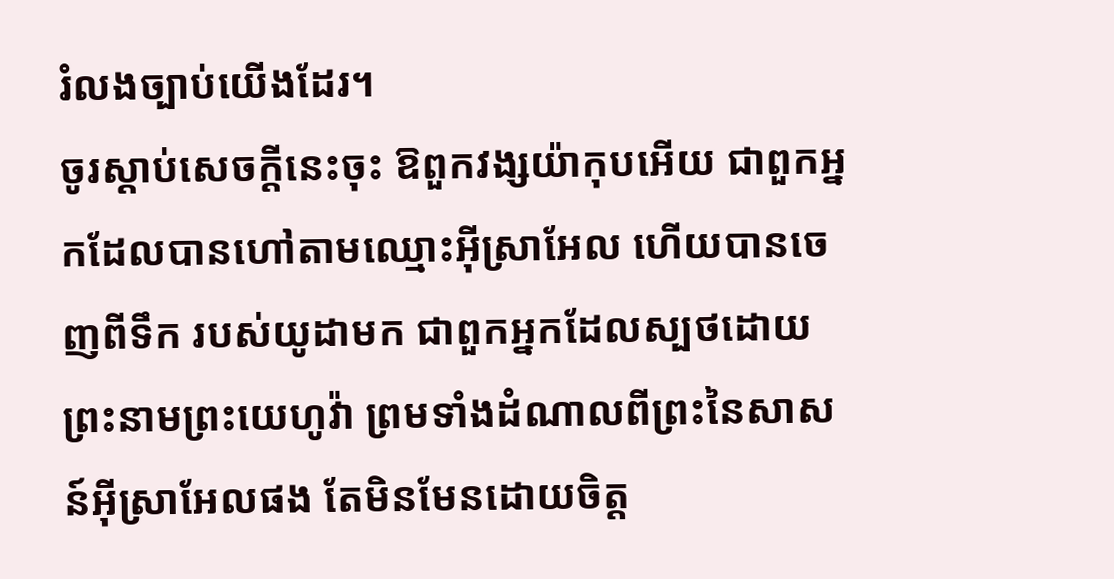រំលងច្បាប់យើងដែរ។
ចូរស្តាប់សេចក្ដីនេះចុះ ឱពួកវង្សយ៉ាកុបអើយ ជាពួកអ្នកដែលបានហៅតាមឈ្មោះអ៊ីស្រាអែល ហើយបានចេញពីទឹក របស់យូដាមក ជាពួកអ្នកដែលស្បថដោយព្រះនាមព្រះយេហូវ៉ា ព្រមទាំងដំណាលពីព្រះនៃសាសន៍អ៊ីស្រាអែលផង តែមិនមែនដោយចិត្ត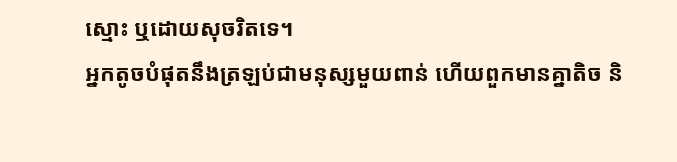ស្មោះ ឬដោយសុចរិតទេ។
អ្នកតូចបំផុតនឹងត្រឡប់ជាមនុស្សមួយពាន់ ហើយពួកមានគ្នាតិច និ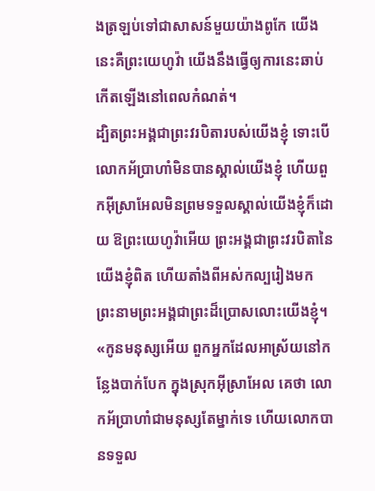ងត្រឡប់ទៅជាសាសន៍មួយយ៉ាងពូកែ យើងនេះគឺព្រះយេហូវ៉ា យើងនឹងធ្វើឲ្យការនេះឆាប់កើតឡើងនៅពេលកំណត់។
ដ្បិតព្រះអង្គជាព្រះវរបិតារបស់យើងខ្ញុំ ទោះបើលោកអ័ប្រាហាំមិនបានស្គាល់យើងខ្ញុំ ហើយពួកអ៊ីស្រាអែលមិនព្រមទទួលស្គាល់យើងខ្ញុំក៏ដោយ ឱព្រះយេហូវ៉ាអើយ ព្រះអង្គជាព្រះវរបិតានៃយើងខ្ញុំពិត ហើយតាំងពីអស់កល្បរៀងមក ព្រះនាមព្រះអង្គជាព្រះដ៏ប្រោសលោះយើងខ្ញុំ។
«កូនមនុស្សអើយ ពួកអ្នកដែលអាស្រ័យនៅកន្លែងបាក់បែក ក្នុងស្រុកអ៊ីស្រាអែល គេថា លោកអ័ប្រាហាំជាមនុស្សតែម្នាក់ទេ ហើយលោកបានទទួល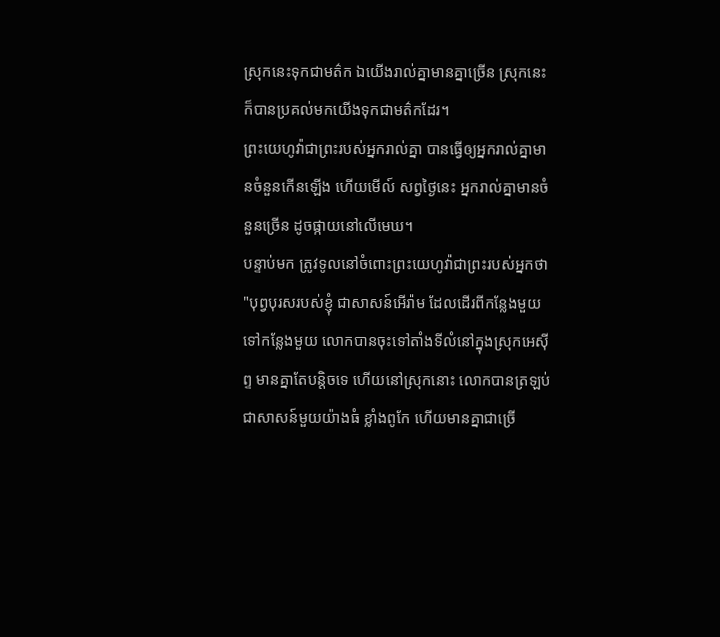ស្រុកនេះទុកជាមត៌ក ឯយើងរាល់គ្នាមានគ្នាច្រើន ស្រុកនេះក៏បានប្រគល់មកយើងទុកជាមត៌កដែរ។
ព្រះយេហូវ៉ាជាព្រះរបស់អ្នករាល់គ្នា បានធ្វើឲ្យអ្នករាល់គ្នាមានចំនួនកើនឡើង ហើយមើល៍ សព្វថ្ងៃនេះ អ្នករាល់គ្នាមានចំនួនច្រើន ដូចផ្កាយនៅលើមេឃ។
បន្ទាប់មក ត្រូវទូលនៅចំពោះព្រះយេហូវ៉ាជាព្រះរបស់អ្នកថា "បុព្វបុរសរបស់ខ្ញុំ ជាសាសន៍អើរ៉ាម ដែលដើរពីកន្លែងមួយទៅកន្លែងមួយ លោកបានចុះទៅតាំងទីលំនៅក្នុងស្រុកអេស៊ីព្ទ មានគ្នាតែបន្តិចទេ ហើយនៅស្រុកនោះ លោកបានត្រឡប់ជាសាសន៍មួយយ៉ាងធំ ខ្លាំងពូកែ ហើយមានគ្នាជាច្រើ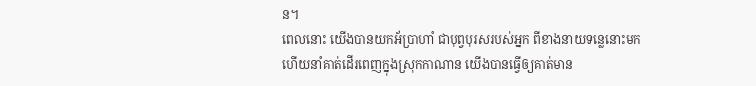ន។
ពេលនោះ យើងបានយកអ័ប្រាហាំ ជាបុព្វបុរសរបស់អ្នក ពីខាងនាយទន្លេនោះមក ហើយនាំគាត់ដើរពេញក្នុងស្រុកកាណាន យើងបានធ្វើឲ្យគាត់មាន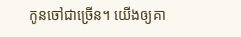កូនចៅជាច្រើន។ យើងឲ្យគា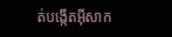ត់បង្កើតអ៊ីសាក